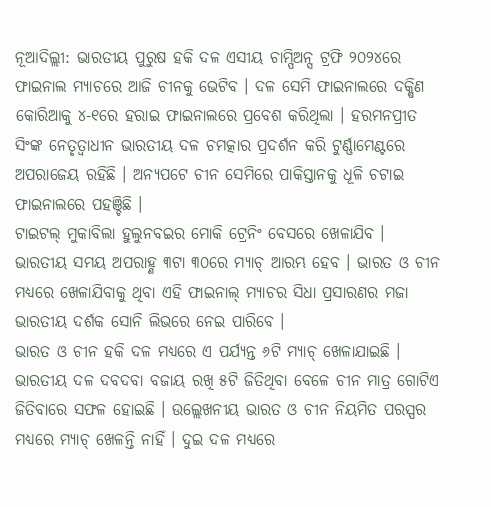ନୂଆଦିଲ୍ଲୀ: ଭାରତୀୟ ପୁରୁଷ ହକି ଦଳ ଏସୀୟ ଚାମ୍ପିଅନ୍ସ ଟ୍ରଫି ୨୦୨୪ରେ ଫାଇନାଲ ମ୍ୟାଚରେ ଆଜି ଚୀନକୁ ଭେଟିବ । ଦଳ ସେମି ଫାଇନାଲରେ ଦକ୍ଷିଣ କୋରିଆକୁ ୪-୧ରେ ହରାଇ ଫାଇନାଲରେ ପ୍ରବେଶ କରିଥିଲା । ହରମନପ୍ରୀତ ସିଂଙ୍କ ନେତୃତ୍ୱାଧୀନ ଭାରତୀୟ ଦଳ ଚମତ୍କାର ପ୍ରଦର୍ଶନ କରି ଟୁର୍ଣ୍ଣାମେଣ୍ଟରେ ଅପରାଜେୟ ରହିଛି । ଅନ୍ୟପଟେ ଚୀନ ସେମିରେ ପାକିସ୍ତାନକୁ ଧୂଳି ଚଟାଇ ଫାଇନାଲରେ ପହଞ୍ଚିଛି ।
ଟାଇଟଲ୍ ମୁକାବିଲା ହୁଲୁନବଇର ମୋକି ଟ୍ରେନିଂ ବେସରେ ଖେଳାଯିବ । ଭାରତୀୟ ସମୟ ଅପରାହ୍ଣ ୩ଟା ୩୦ରେ ମ୍ୟାଚ୍ ଆରମ୍ଭ ହେବ । ଭାରତ ଓ ଚୀନ ମଧ୍ୟରେ ଖେଳାଯିବାକୁ ଥିବା ଏହି ଫାଇନାଲ୍ ମ୍ୟାଚର ସିଧା ପ୍ରସାରଣର ମଜା ଭାରତୀୟ ଦର୍ଶକ ସୋନି ଲିଭରେ ନେଇ ପାରିବେ ।
ଭାରତ ଓ ଚୀନ ହକି ଦଳ ମଧ୍ୟରେ ଏ ପର୍ଯ୍ୟନ୍ତ ୬ଟି ମ୍ୟାଚ୍ ଖେଳାଯାଇଛି । ଭାରତୀୟ ଦଳ ଦବଦବା ବଜାୟ ରଖି ୫ଟି ଜିତିଥିବା ବେଳେ ଚୀନ ମାତ୍ର ଗୋଟିଏ ଜିତିବାରେ ସଫଳ ହୋଇଛି । ଉଲ୍ଲେଖନୀୟ ଭାରତ ଓ ଚୀନ ନିୟମିତ ପରସ୍ପର ମଧ୍ୟରେ ମ୍ୟାଚ୍ ଖେଳନ୍ତି ନାହିଁ । ଦୁଇ ଦଳ ମଧ୍ୟରେ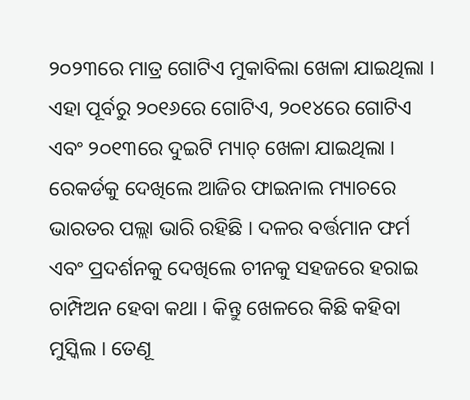୨୦୨୩ରେ ମାତ୍ର ଗୋଟିଏ ମୁକାବିଲା ଖେଳା ଯାଇଥିଲା । ଏହା ପୂର୍ବରୁ ୨୦୧୬ରେ ଗୋଟିଏ, ୨୦୧୪ରେ ଗୋଟିଏ ଏବଂ ୨୦୧୩ରେ ଦୁଇଟି ମ୍ୟାଚ୍ ଖେଳା ଯାଇଥିଲା ।
ରେକର୍ଡକୁ ଦେଖିଲେ ଆଜିର ଫାଇନାଲ ମ୍ୟାଚରେ ଭାରତର ପଲ୍ଲା ଭାରି ରହିଛି । ଦଳର ବର୍ତ୍ତମାନ ଫର୍ମ ଏବଂ ପ୍ରଦର୍ଶନକୁ ଦେଖିଲେ ଚୀନକୁ ସହଜରେ ହରାଇ ଚାମ୍ପିଅନ ହେବା କଥା । କିନ୍ତୁ ଖେଳରେ କିଛି କହିବା ମୁସ୍କିଲ । ତେଣୂ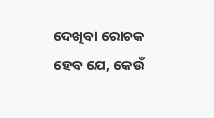ଦେଖିବା ରୋଚକ ହେବ ଯେ, କେଉଁ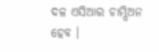ଦଳ ଏସିଆର ଚାମ୍ପିଅନ ହେବ ।